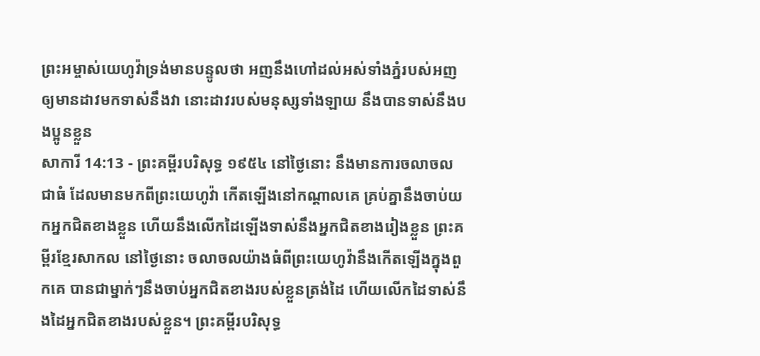ព្រះអម្ចាស់យេហូវ៉ាទ្រង់មានបន្ទូលថា អញនឹងហៅដល់អស់ទាំងភ្នំរបស់អញឲ្យមានដាវមកទាស់នឹងវា នោះដាវរបស់មនុស្សទាំងឡាយ នឹងបានទាស់នឹងបងប្អូនខ្លួន
សាការី 14:13 - ព្រះគម្ពីរបរិសុទ្ធ ១៩៥៤ នៅថ្ងៃនោះ នឹងមានការចលាចលជាធំ ដែលមានមកពីព្រះយេហូវ៉ា កើតឡើងនៅកណ្តាលគេ គ្រប់គ្នានឹងចាប់យកអ្នកជិតខាងខ្លួន ហើយនឹងលើកដៃឡើងទាស់នឹងអ្នកជិតខាងរៀងខ្លួន ព្រះគម្ពីរខ្មែរសាកល នៅថ្ងៃនោះ ចលាចលយ៉ាងធំពីព្រះយេហូវ៉ានឹងកើតឡើងក្នុងពួកគេ បានជាម្នាក់ៗនឹងចាប់អ្នកជិតខាងរបស់ខ្លួនត្រង់ដៃ ហើយលើកដៃទាស់នឹងដៃអ្នកជិតខាងរបស់ខ្លួន។ ព្រះគម្ពីរបរិសុទ្ធ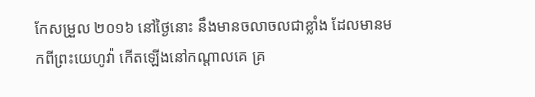កែសម្រួល ២០១៦ នៅថ្ងៃនោះ នឹងមានចលាចលជាខ្លាំង ដែលមានមកពីព្រះយេហូវ៉ា កើតឡើងនៅកណ្ដាលគេ គ្រ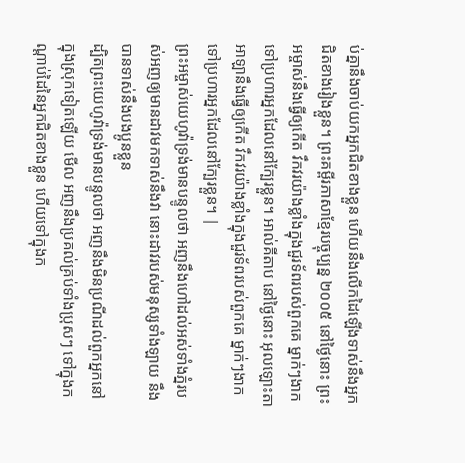ប់គ្នានឹងចាប់យកអ្នកជិតខាងខ្លួន ហើយនឹងលើកដៃឡើងទាស់នឹងអ្នកជិតខាងរៀងខ្លួន។ ព្រះគម្ពីរភាសាខ្មែរបច្ចុប្បន្ន ២០០៥ នៅថ្ងៃនោះ ព្រះអម្ចាស់នឹងធ្វើឲ្យកើត វឹកវរយ៉ាងខ្លាំងក្នុងជួរទ័ពរបស់ពួកគេ ម្នាក់ៗងាកទៅប្រហារអ្នកដែលនៅក្បែរខ្លួន។ អាល់គីតាប នៅថ្ងៃនោះ អុលឡោះតាអាឡានឹងធ្វើឲ្យកើត វឹកវរយ៉ាងខ្លាំងក្នុងជួរទ័ពរបស់ពួកគេ ម្នាក់ៗងាកទៅប្រហារអ្នកដែលនៅក្បែរខ្លួន។ |
ព្រះអម្ចាស់យេហូវ៉ាទ្រង់មានបន្ទូលថា អញនឹងហៅដល់អស់ទាំងភ្នំរបស់អញឲ្យមានដាវមកទាស់នឹងវា នោះដាវរបស់មនុស្សទាំងឡាយ នឹងបានទាស់នឹងបងប្អូនខ្លួន
ដ្បិតព្រះយេហូវ៉ាទ្រង់មានបន្ទូលថា អញនឹងមិនប្រណីដល់ពួកអ្នកនៅក្នុងស្រុកទៀតឡើយ មើល អញនឹងប្រគល់គ្រប់ទាំងប្រុសៗ ទៅក្នុងកណ្តាប់ដៃនៃអ្នកជិតខាងខ្លួន ហើយទៅក្នុងក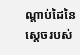ណ្តាប់ដៃនៃស្តេចរបស់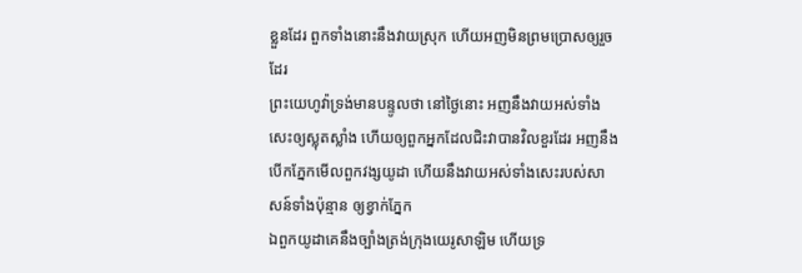ខ្លួនដែរ ពួកទាំងនោះនឹងវាយស្រុក ហើយអញមិនព្រមប្រោសឲ្យរួចដែរ
ព្រះយេហូវ៉ាទ្រង់មានបន្ទូលថា នៅថ្ងៃនោះ អញនឹងវាយអស់ទាំងសេះឲ្យស្លុតស្លាំង ហើយឲ្យពួកអ្នកដែលជិះវាបានវិលខួរដែរ អញនឹងបើកភ្នែកមើលពួកវង្សយូដា ហើយនឹងវាយអស់ទាំងសេះរបស់សាសន៍ទាំងប៉ុន្មាន ឲ្យខ្វាក់ភ្នែក
ឯពួកយូដាគេនឹងច្បាំងត្រង់ក្រុងយេរូសាឡិម ហើយទ្រ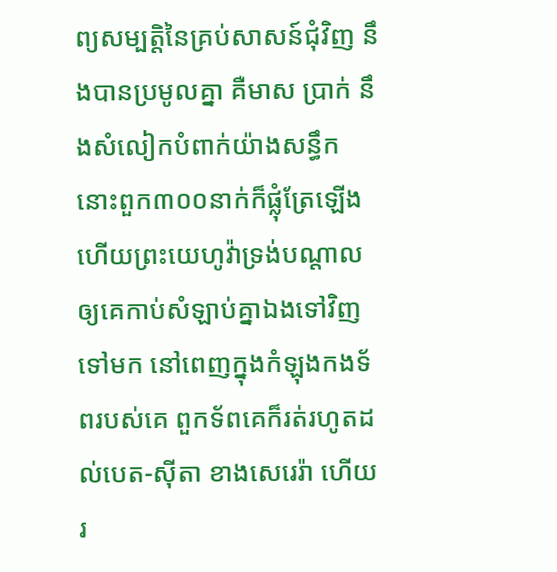ព្យសម្បត្តិនៃគ្រប់សាសន៍ជុំវិញ នឹងបានប្រមូលគ្នា គឺមាស ប្រាក់ នឹងសំលៀកបំពាក់យ៉ាងសន្ធឹក
នោះពួក៣០០នាក់ក៏ផ្លុំត្រែឡើង ហើយព្រះយេហូវ៉ាទ្រង់បណ្តាលឲ្យគេកាប់សំឡាប់គ្នាឯងទៅវិញទៅមក នៅពេញក្នុងកំឡុងកងទ័ពរបស់គេ ពួកទ័ពគេក៏រត់រហូតដល់បេត-ស៊ីតា ខាងសេរេរ៉ា ហើយរ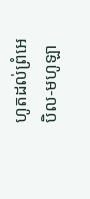ហូតដល់ព្រំអេបិល-មហូឡា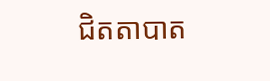ជិតតាបាត